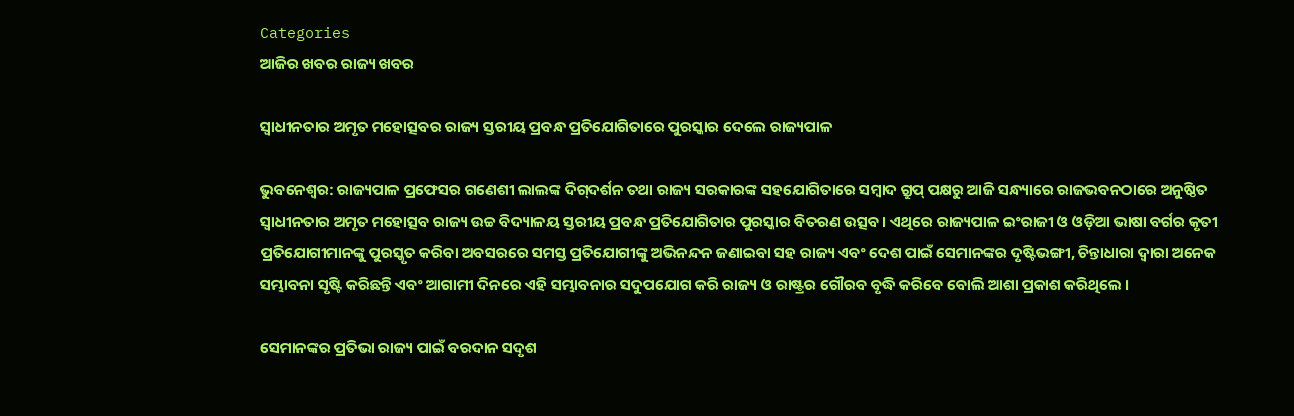Categories
ଆଜିର ଖବର ରାଜ୍ୟ ଖବର

ସ୍ୱାଧୀନତାର ଅମୃତ ମହୋତ୍ସବର ରାଜ୍ୟ ସ୍ତରୀୟ ପ୍ରବନ୍ଧ ପ୍ରତିଯୋଗିତାରେ ପୁରସ୍କାର ଦେଲେ ରାଜ୍ୟପାଳ

ଭୁବନେଶ୍ୱର: ରାଜ୍ୟପାଳ ପ୍ରଫେସର ଗଣେଶୀ ଲାଲଙ୍କ ଦିଗ୍‌ଦର୍ଶନ ତଥା ରାଜ୍ୟ ସରକାରଙ୍କ ସହଯୋଗିତାରେ ସମ୍ବାଦ ଗ୍ରୁପ୍‌ ପକ୍ଷରୁ ଆଜି ସନ୍ଧ୍ୟାରେ ରାଜଭବନଠାରେ ଅନୁଷ୍ଠିତ ସ୍ୱାଧୀନତାର ଅମୃତ ମହୋତ୍ସବ ରାଜ୍ୟ ଉଚ୍ଚ ବିଦ୍ୟାଳୟ ସ୍ତରୀୟ ପ୍ରବନ୍ଧ ପ୍ରତିଯୋଗିତାର ପୁରସ୍କାର ବିତରଣ ଉତ୍ସବ। ଏଥିରେ ରାଜ୍ୟପାଳ ଇଂରାଜୀ ଓ ଓଡ଼ିଆ ଭାଷା ବର୍ଗର କୃତୀ ପ୍ରତିଯୋଗୀମାନଙ୍କୁ ପୁରସ୍କୃତ କରିବା ଅବସରରେ ସମସ୍ତ ପ୍ରତିଯୋଗୀଙ୍କୁ ଅଭିନନ୍ଦନ ଜଣାଇବା ସହ ରାଜ୍ୟ ଏବଂ ଦେଶ ପାଇଁ ସେମାନଙ୍କର ଦୃଷ୍ଟିଭଙ୍ଗୀ, ଚିନ୍ତାଧାରା ଦ୍ୱାରା ଅନେକ ସମ୍ଭାବନା ସୃଷ୍ଟି କରିଛନ୍ତି ଏବଂ ଆଗାମୀ ଦିନରେ ଏହି ସମ୍ଭାବନାର ସଦୁପଯୋଗ କରି ରାଜ୍ୟ ଓ ରାଷ୍ଟ୍ରର ଗୌରବ ବୃଦ୍ଧି କରିବେ ବୋଲି ଆଶା ପ୍ରକାଶ କରିଥିଲେ ।

ସେମାନଙ୍କର ପ୍ରତିଭା ରାଜ୍ୟ ପାଇଁ ବରଦାନ ସଦୃଶ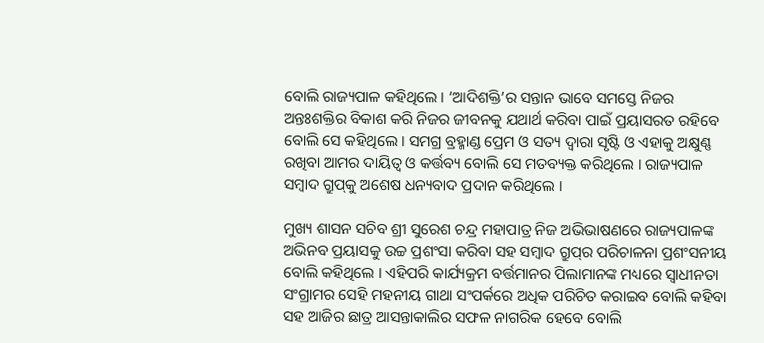ବୋଲି ରାଜ୍ୟପାଳ କହିଥିଲେ । ‘ଆଦିଶକ୍ତି’ର ସନ୍ତାନ ଭାବେ ସମସ୍ତେ ନିଜର ଅନ୍ତଃଶକ୍ତିର ବିକାଶ କରି ନିଜର ଜୀବନକୁ ଯଥାର୍ଥ କରିବା ପାଇଁ ପ୍ରୟାସରତ ରହିବେ ବୋଲି ସେ କହିଥିଲେ । ସମଗ୍ର ବ୍ରହ୍ମାଣ୍ଡ ପ୍ରେମ ଓ ସତ୍ୟ ଦ୍ୱାରା ସୃଷ୍ଟି ଓ ଏହାକୁ ଅକ୍ଷୁଣ୍ଣ ରଖିବା ଆମର ଦାୟିତ୍ୱ ଓ କର୍ତ୍ତବ୍ୟ ବୋଲି ସେ ମତବ୍ୟକ୍ତ କରିଥିଲେ । ରାଜ୍ୟପାଳ ସମ୍ବାଦ ଗ୍ରୁପ୍‌କୁ ଅଶେଷ ଧନ୍ୟବାଦ ପ୍ରଦାନ କରିଥିଲେ ।

ମୁଖ୍ୟ ଶାସନ ସଚିବ ଶ୍ରୀ ସୁରେଶ ଚନ୍ଦ୍ର ମହାପାତ୍ର ନିଜ ଅଭିଭାଷଣରେ ରାଜ୍ୟପାଳଙ୍କ ଅଭିନବ ପ୍ରୟାସକୁ ଉଚ୍ଚ ପ୍ରଶଂସା କରିବା ସହ ସମ୍ବାଦ ଗ୍ରୁପ୍‌ର ପରିଚାଳନା ପ୍ରଶଂସନୀୟ ବୋଲି କହିଥିଲେ । ଏହିପରି କାର୍ଯ୍ୟକ୍ରମ ବର୍ତ୍ତମାନର ପିଲାମାନଙ୍କ ମଧ୍ୟରେ ସ୍ୱାଧୀନତା ସଂଗ୍ରାମର ସେହି ମହନୀୟ ଗାଥା ସଂପର୍କରେ ଅଧିକ ପରିଚିତ କରାଇବ ବୋଲି କହିବା ସହ ଆଜିର ଛାତ୍ର ଆସନ୍ତାକାଲିର ସଫଳ ନାଗରିକ ହେବେ ବୋଲି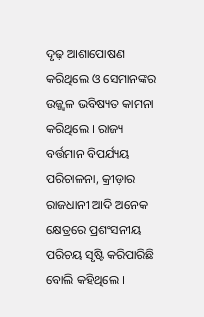ଦୃଢ଼ ଆଶାପୋଷଣ କରିଥିଲେ ଓ ସେମାନଙ୍କର ଉଜ୍ଜ୍ୱଳ ଭବିଷ୍ୟତ କାମନା କରିଥିଲେ । ରାଜ୍ୟ ବର୍ତ୍ତମାନ ବିପର୍ଯ୍ୟୟ ପରିଚାଳନା, କ୍ରୀଡ଼ାର ରାଜଧାନୀ ଆଦି ଅନେକ କ୍ଷେତ୍ରରେ ପ୍ରଶଂସନୀୟ ପରିଚୟ ସୃଷ୍ଟି କରିପାରିଛି ବୋଲି କହିଥିଲେ ।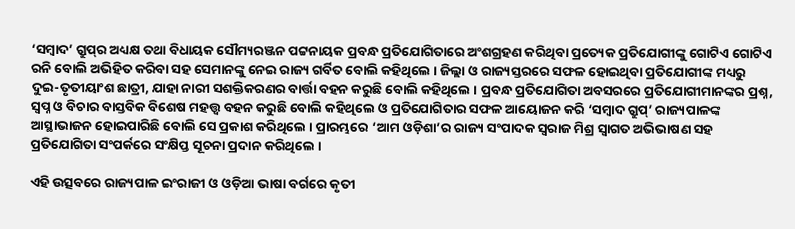‘ସମ୍ବାଦ’ ଗ୍ରୁପ୍‌ର ଅଧ୍ୟକ୍ଷ ତଥା ବିଧାୟକ ସୌମ୍ୟରଞ୍ଜନ ପଟ୍ଟନାୟକ ପ୍ରବନ୍ଧ ପ୍ରତିଯୋଗିତାରେ ଅଂଶଗ୍ରହଣ କରିଥିବା ପ୍ରତ୍ୟେକ ପ୍ରତିଯୋଗୀଙ୍କୁ ଗୋଟିଏ ଗୋଟିଏ ରନି ବୋଲି ଅଭିହିତ କରିବା ସହ ସେମାନଙ୍କୁ ନେଇ ରାଜ୍ୟ ଗର୍ବିତ ବୋଲି କହିଥିଲେ । ଜିଲ୍ଲା ଓ ରାଜ୍ୟସ୍ତରରେ ସଫଳ ହୋଇଥିବା ପ୍ରତିଯୋଗୀଙ୍କ ମଧ୍ୟରୁ ଦୁଇ-ତୃତୀୟାଂଶ ଛାତ୍ରୀ, ଯାହା ନାରୀ ସଶକ୍ତିକରଣର ବାର୍ତ୍ତା ବହନ କରୁଛି ବୋଲି କହିଥିଲେ । ପ୍ରବନ୍ଧ ପ୍ରତିଯୋଗିତା ଅବସରରେ ପ୍ରତିଯୋଗୀମାନଙ୍କର ପ୍ରଶ୍ନ, ସ୍ୱପ୍ନ ଓ ବିଚାର ବାସ୍ତବିକ ବିଶେଷ ମହତ୍ତ୍ୱ ବହନ କରୁଛି ବୋଲି କହିଥିଲେ ଓ ପ୍ରତିଯୋଗିତାର ସଫଳ ଆୟୋଜନ କରି ‘ସମ୍ବାଦ ଗ୍ରୁପ୍‌’ ରାଜ୍ୟପାଳଙ୍କ ଆସ୍ଥାଭାଜନ ହୋଇପାରିଛି ବୋଲି ସେ ପ୍ରକାଶ କରିଥିଲେ । ପ୍ରାରମ୍ଭରେ ‘ଆମ ଓଡ଼ିଶା’ର ରାଜ୍ୟ ସଂପାଦକ ସ୍ୱରାଜ ମିଶ୍ର ସ୍ୱାଗତ ଅଭିଭାଷଣ ସହ ପ୍ରତିଯୋଗିତା ସଂପର୍କରେ ସଂକ୍ଷିପ୍ତ ସୂଚନା ପ୍ରଦାନ କରିଥିଲେ ।

ଏହି ଉତ୍ସବରେ ରାଜ୍ୟପାଳ ଇଂରାଜୀ ଓ ଓଡ଼ିଆ ଭାଷା ବର୍ଗରେ କୃତୀ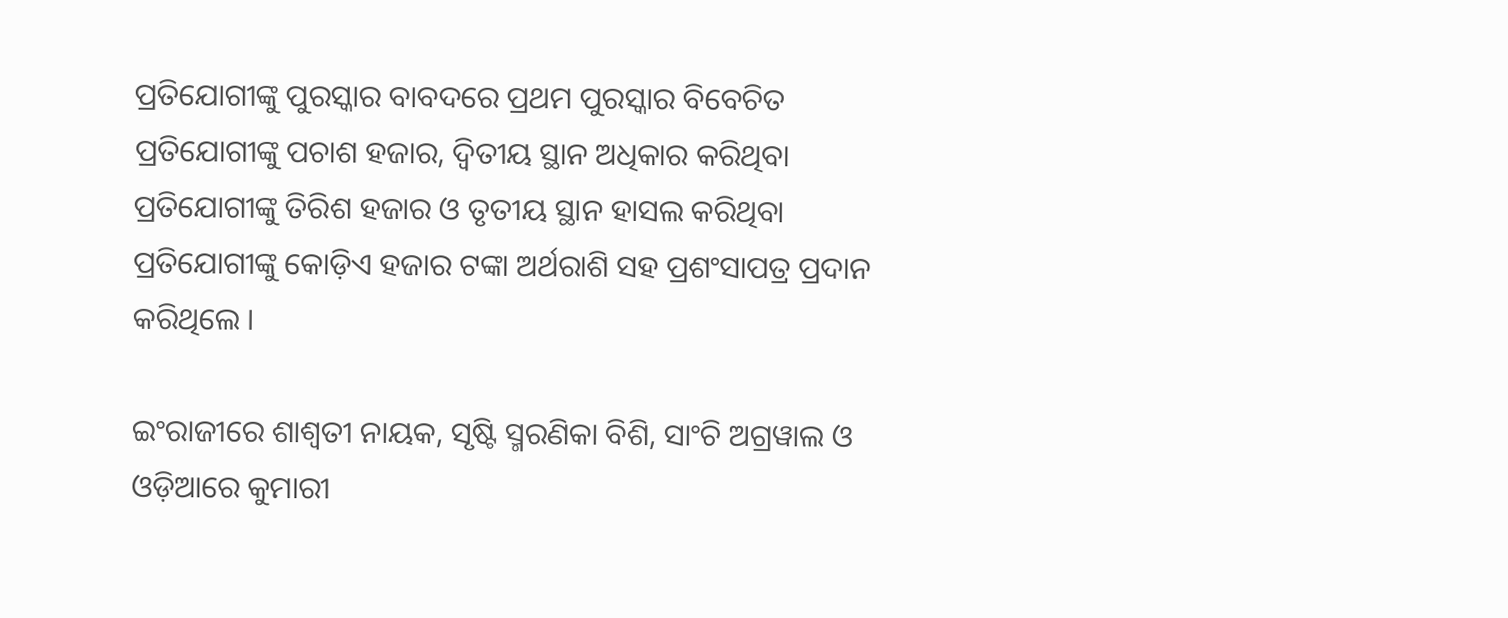ପ୍ରତିଯୋଗୀଙ୍କୁ ପୁରସ୍କାର ବାବଦରେ ପ୍ରଥମ ପୁରସ୍କାର ବିବେଚିତ ପ୍ରତିଯୋଗୀଙ୍କୁ ପଚାଶ ହଜାର, ଦ୍ୱିତୀୟ ସ୍ଥାନ ଅଧିକାର କରିଥିବା ପ୍ରତିଯୋଗୀଙ୍କୁ ତିରିଶ ହଜାର ଓ ତୃତୀୟ ସ୍ଥାନ ହାସଲ କରିଥିବା ପ୍ରତିଯୋଗୀଙ୍କୁ କୋଡ଼ିଏ ହଜାର ଟଙ୍କା ଅର୍ଥରାଶି ସହ ପ୍ରଶଂସାପତ୍ର ପ୍ରଦାନ କରିଥିଲେ ।

ଇଂରାଜୀରେ ଶାଶ୍ୱତୀ ନାୟକ, ସୃଷ୍ଟି ସ୍ମରଣିକା ବିଶି, ସାଂଚି ଅଗ୍ରୱାଲ ଓ ଓଡ଼ିଆରେ କୁମାରୀ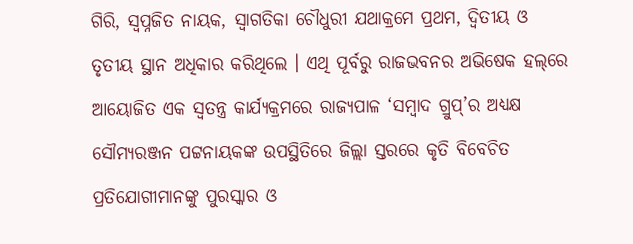ଗିରି, ସ୍ୱପ୍ନଜିତ ନାୟକ, ସ୍ୱାଗତିକା ଚୌଧୁରୀ ଯଥାକ୍ରମେ ପ୍ରଥମ, ଦ୍ୱିତୀୟ ଓ ତୃତୀୟ ସ୍ଥାନ ଅଧିକାର କରିଥିଲେ । ଏଥି ପୂର୍ବରୁ ରାଜଭବନର ଅଭିଷେକ ହଲ୍‌ରେ ଆୟୋଜିତ ଏକ ସ୍ୱତନ୍ତ୍ର କାର୍ଯ୍ୟକ୍ରମରେ ରାଜ୍ୟପାଳ ‘ସମ୍ବାଦ ଗ୍ରୁପ୍‌’ର ଅଧ୍ୟକ୍ଷ ସୌମ୍ୟରଞ୍ଜନ ପଟ୍ଟନାୟକଙ୍କ ଉପସ୍ଥିତିରେ ଜିଲ୍ଲା ସ୍ତରରେ କୃତି ବିବେଚିତ ପ୍ରତିଯୋଗୀମାନଙ୍କୁ ପୁରସ୍କାର ଓ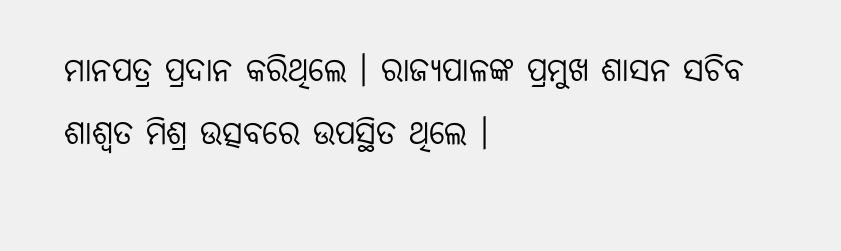ମାନପତ୍ର ପ୍ରଦାନ କରିଥିଲେ । ରାଜ୍ୟପାଳଙ୍କ ପ୍ରମୁଖ ଶାସନ ସଚିବ ଶାଶ୍ୱତ ମିଶ୍ର ଉତ୍ସବରେ ଉପସ୍ଥିତ ଥିଲେ ।